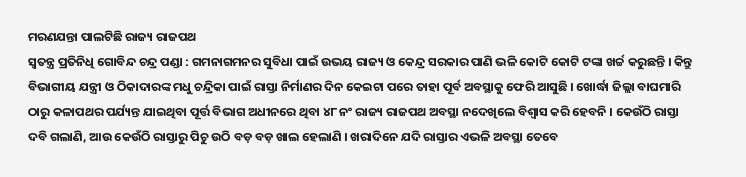ମରଣଯନ୍ତା ପାଲଟିଛି ରାଜ୍ୟ ରାଜପଥ
ସ୍ୱତନ୍ତ୍ର ପ୍ରତିନିଧି ଗୋବିନ୍ଦ ଚନ୍ଦ୍ର ପଣ୍ଡା : ଗମନାଗମନର ସୁବିଧା ପାଇଁ ଉଭୟ ରାଜ୍ୟ ଓ କେନ୍ଦ୍ର ସରକାର ପାଣି ଭଳି କୋଟି କୋଟି ଟଙ୍କା ଖର୍ଚ୍ଚ କରୁଛନ୍ତି । କିନ୍ତୁ ବିଭାଗୀୟ ଯନ୍ତ୍ରୀ ଓ ଠିକାଦାରଙ୍କ ମଧୁ ଚନ୍ଦ୍ରିକା ପାଇଁ ରାସ୍ତା ନିର୍ମାଣର ଦିନ କେଇଟା ପରେ ତାହା ପୂର୍ବ ଅବସ୍ଥାକୁ ଫେରି ଆସୁଛି । ଖୋର୍ଦ୍ଧା ଜିଲ୍ଲା ବାଘମାରି ଠାରୁ କଳାପଥର ପର୍ଯ୍ୟନ୍ତ ଯାଇଥିବା ପୂର୍ତ୍ତ ବିଭାଗ ଅଧୀନରେ ଥିବା ୪୮ ନଂ ରାଜ୍ୟ ରାଜପଥ ଅବସ୍ଥା ନଦେଖିଲେ ବିଶ୍ୱାସ କରି ହେବନି । କେଉଁଠି ରାସ୍ତା ଦବି ଗଲାଣି, ଆଉ କେଉଁଠି ରାସ୍ତାରୁ ପିଚୁ ଉଠି ବଡ଼ ବଡ଼ ଖାଲ ହେଲାଣି । ଖରାଦିନେ ଯଦି ରାସ୍ତାର ଏଭଳି ଅବସ୍ଥା ତେବେ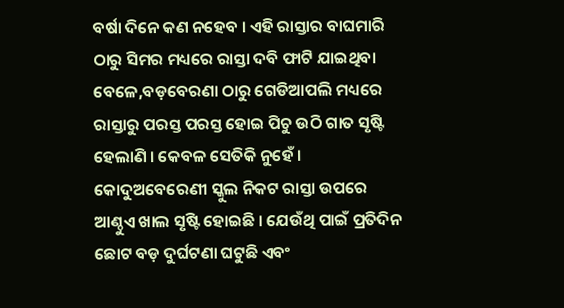ବର୍ଷା ଦିନେ କଣ ନହେବ । ଏହି ରାସ୍ତାର ବାଘମାରି ଠାରୁ ସିମର ମଧ୍ୟରେ ରାସ୍ତା ଦବି ଫାଟି ଯାଇଥିବା ବେଳେ,ବଡ଼ବେରଣା ଠାରୁ ଗେଡିଆପଲି ମଧ୍ୟରେ ରାସ୍ତାରୁ ପରସ୍ତ ପରସ୍ତ ହୋଇ ପିଚୁ ଉଠି ଗାତ ସୃଷ୍ଟି ହେଲାଣି । କେବଳ ସେତିକି ନୁହେଁ । କୋଦୁଅବେରେଣୀ ସ୍କୁଲ ନିକଟ ରାସ୍ତା ଉପରେ ଆଣ୍ଠୁଏ ଖାଲ ସୃଷ୍ଟି ହୋଇଛି । ଯେଉଁଥି ପାଇଁ ପ୍ରତିଦିନ ଛୋଟ ବଡ଼ ଦୁର୍ଘଟଣା ଘଟୁଛି ଏବଂ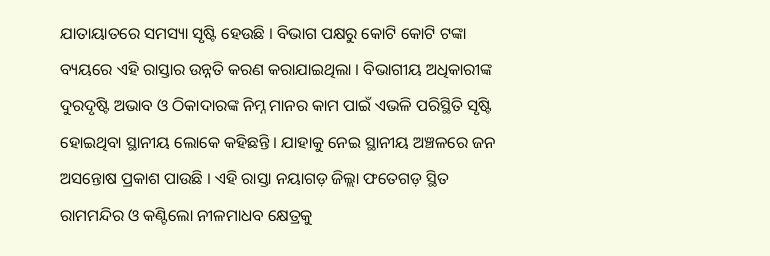ଯାତାୟାତରେ ସମସ୍ୟା ସୃଷ୍ଟି ହେଉଛି । ବିଭାଗ ପକ୍ଷରୁ କୋଟି କୋଟି ଟଙ୍କା ବ୍ୟୟରେ ଏହି ରାସ୍ତାର ଉନ୍ନତି କରଣ କରାଯାଇଥିଲା । ବିଭାଗୀୟ ଅଧିକାରୀଙ୍କ ଦୁରଦୃଷ୍ଟି ଅଭାବ ଓ ଠିକାଦାରଙ୍କ ନିମ୍ନ ମାନର କାମ ପାଇଁ ଏଭଳି ପରିସ୍ଥିତି ସୃଷ୍ଟି ହୋଇଥିବା ସ୍ଥାନୀୟ ଲୋକେ କହିଛନ୍ତି । ଯାହାକୁ ନେଇ ସ୍ଥାନୀୟ ଅଞ୍ଚଳରେ ଜନ ଅସନ୍ତୋଷ ପ୍ରକାଶ ପାଉଛି । ଏହି ରାସ୍ତା ନୟାଗଡ଼ ଜିଲ୍ଲା ଫତେଗଡ଼ ସ୍ଥିତ ରାମମନ୍ଦିର ଓ କଣ୍ଟିଲୋ ନୀଳମାଧବ କ୍ଷେତ୍ରକୁ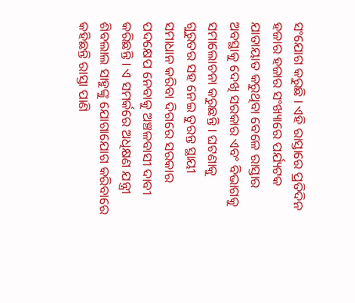ସଂଯୋଗ କରୁଛି । ଏହି ରାସ୍ତାରେ ପ୍ରତିଦିନ ହଜାର ହଜାର ସଂଖ୍ୟାରେ ପର୍ଯ୍ୟଟକ ଯାତାୟାତ କରୁଥିବା ବେଳେ ରାସ୍ତାର ଅବସ୍ଥାକୁ ଦେଖି ସରକାର ଏବଂ ବିଭାଗକୁ ସମାଲୋଚନା କରୁଛନ୍ତି । ଘଟଣାକୁ ଗୁରୁତର ସହ ନେଇ ତୁରନ୍ତ ସ୍ଥାୟୀ ସମାଧାନ କରିବା ଦିଗରେ ସରକାର ପଦକ୍ଷେପ ନେବାକୁ ଅଞ୍ଚଳବାସୀ ଦାବୀ କରିଛନ୍ତି । ଏ ସମର୍କରେ ଅଧିକ୍ଷଣ ଯନ୍ତ୍ରୀ ଶିବଲାଲ ସାହୁଙ୍କୁ ଯୋଗାଯୋଗ କରିବାରେ କହିଛନ୍ତି ରାସ୍ତା ପାଣି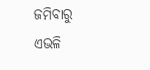ଜମିବାରୁ ଏଭଳି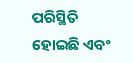ପରିସ୍ଥିତି ହୋଇଛି ଏବଂ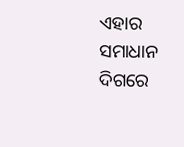ଏହାର ସମାଧାନ ଦିଗରେ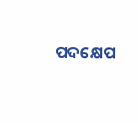ପଦକ୍ଷେପ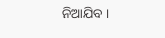ନିଆଯିବ ।